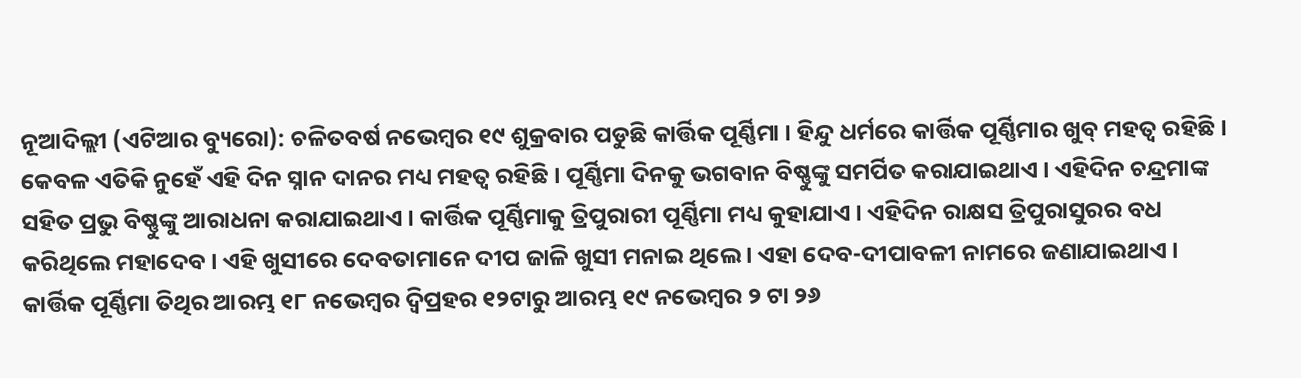ନୂଆଦିଲ୍ଲୀ (ଏଟିଆର ବ୍ୟୁରୋ): ଚଳିତବର୍ଷ ନଭେମ୍ବର ୧୯ ଶୁକ୍ରବାର ପଡୁଛି କାର୍ତ୍ତିକ ପୂର୍ଣ୍ଣିମା । ହିନ୍ଦୁ ଧର୍ମରେ କାର୍ତ୍ତିକ ପୂର୍ଣ୍ଣିମାର ଖୁବ୍ ମହତ୍ୱ ରହିଛି । କେବଳ ଏତିକି ନୁହେଁ ଏହି ଦିନ ସ୍ନାନ ଦାନର ମଧ୍ୟ ମହତ୍ୱ ରହିଛି । ପୂର୍ଣ୍ଣିମା ଦିନକୁ ଭଗବାନ ବିଷ୍ଣୁଙ୍କୁ ସମର୍ପିତ କରାଯାଇଥାଏ । ଏହିଦିନ ଚନ୍ଦ୍ରମାଙ୍କ ସହିତ ପ୍ରଭୁ ବିଷ୍ଣୁଙ୍କୁ ଆରାଧନା କରାଯାଇଥାଏ । କାର୍ତ୍ତିକ ପୂର୍ଣ୍ଣିମାକୁ ତ୍ରିପୁରାରୀ ପୂର୍ଣ୍ଣିମା ମଧ୍ୟ କୁହାଯାଏ । ଏହିଦିନ ରାକ୍ଷସ ତ୍ରିପୁରାସୁରର ବଧ କରିଥିଲେ ମହାଦେବ । ଏହି ଖୁସୀରେ ଦେବତାମାନେ ଦୀପ ଜାଳି ଖୁସୀ ମନାଇ ଥିଲେ । ଏହା ଦେବ-ଦୀପାବଳୀ ନାମରେ ଜଣାଯାଇଥାଏ ।
କାର୍ତ୍ତିକ ପୂର୍ଣ୍ଣିମା ତିଥିର ଆରମ୍ଭ ୧୮ ନଭେମ୍ବର ଦ୍ୱିପ୍ରହର ୧୨ଟାରୁ ଆରମ୍ଭ ୧୯ ନଭେମ୍ବର ୨ ଟା ୨୬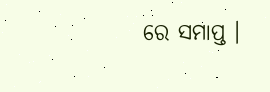ରେ ସମାପ୍ତ ।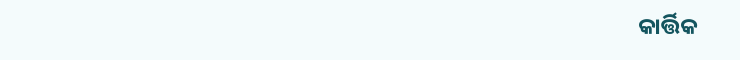କାର୍ତ୍ତିକ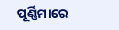ପୂର୍ଣ୍ଣିମାରେ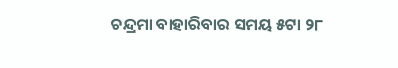ଚନ୍ଦ୍ରମା ବାହାରିବାର ସମୟ ୫ଟା ୨୮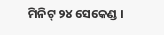ମିନିଟ୍ ୨୪ ସେକେଣ୍ଡ ।